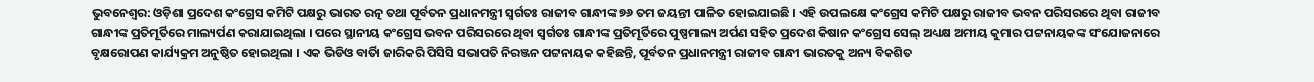ଭୁବନେଶ୍ୱର: ଓଡ଼ିଶା ପ୍ରଦେଶ କଂଗ୍ରେସ କମିଟି ପକ୍ଷରୁ ଭାରତ ରତ୍ନ ତଥା ପୂର୍ବତନ ପ୍ରଧାନମନ୍ତ୍ରୀ ସ୍ୱର୍ଗତଃ ରାଜୀବ ଗାନ୍ଧୀଙ୍କ ୭୬ ତମ ଜୟନ୍ତୀ ପାଳିତ ହୋଇଯାଇଛି । ଏହି ଉପଲକ୍ଷେ କଂଗ୍ରେସ କମିଟି ପକ୍ଷରୁ ରାଜୀବ ଭବନ ପରିସରରେ ଥିବା ରାଜୀବ ଗାନ୍ଧୀଙ୍କ ପ୍ରତିମୂର୍ତିରେ ମାଲ୍ୟର୍ପଣ କରାଯାଇଥିଲା । ପରେ ସ୍ଥାନୀୟ କଂଗ୍ରେସ ଭବନ ପରିସରରେ ଥିବା ସ୍ୱର୍ଗତଃ ଗାନ୍ଧୀଙ୍କ ପ୍ରତିମୂର୍ତିରେ ପୁଷ୍ପମାଲ୍ୟ ଅର୍ପଣ ସହିତ ପ୍ରଦେଶ କିଷାନ କଂଗ୍ରେସ ସେଲ୍ ଅଧ୍ୟକ୍ଷ ଅମୀୟ କୁମାର ପଟ୍ଟନାୟକଙ୍କ ସଂଯୋଜନାରେ ବୃକ୍ଷରୋପଣ କାର୍ଯ୍ୟକ୍ରମ ଅନୁଷ୍ଠିତ ହୋଇଥିଲା । ଏକ ଭିଡିଓ ବାର୍ତିା ଜାରିକରି ପିସିସି ସଭାପତି ନିରଞ୍ଜନ ପଟ୍ଟନାୟକ କହିଛନ୍ତି, ପୂର୍ବତନ ପ୍ରଧାନମନ୍ତ୍ରୀ ରାଜୀବ ଗାନ୍ଧୀ ଭାରତକୁ ଅନ୍ୟ ବିକଶିତ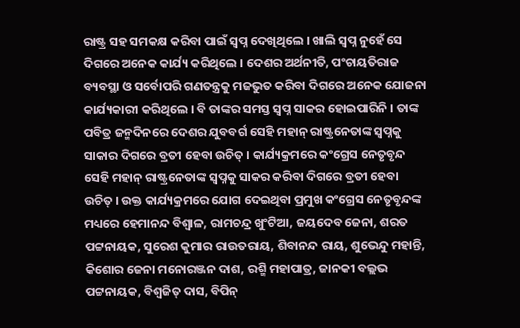ରାଷ୍ଟ୍ର ସହ ସମକକ୍ଷ କରିବା ପାଇଁ ସ୍ୱପ୍ନ ଦେଖିଥିଲେ । ଖାଲି ସ୍ୱପ୍ନ ନୁହେଁ ସେ ଦିଗରେ ଅନେକ କାର୍ଯ୍ୟ କରିଥିଲେ । ଦେଶର ଅର୍ଥନୀତି, ପଂଚାୟତିରାଜ ବ୍ୟବସ୍ଥା ଓ ସର୍ବୋପରି ଗଣତନ୍ତ୍ରକୁ ମଜଭୁତ କରିବା ଦିଗରେ ଅନେକ ଯୋଜନା କାର୍ଯ୍ୟକାରୀ କରିଥିଲେ । ବି ତାଙ୍କର ସମସ୍ତ ସ୍ୱପ୍ନ ସାକର ହୋଇପାରିନି । ତାଙ୍କ ପବିତ୍ର ଜନ୍ମଦିନରେ ଦେଶର ଯୁବବର୍ଗ ସେହି ମହାନ୍ ରାଷ୍ଟ୍ରନେତାଙ୍କ ସ୍ୱପ୍ନକୁ ସାକାର ଦିଗରେ ବ୍ରତୀ ହେବା ଉଚିତ୍ । କାର୍ଯ୍ୟକ୍ରମରେ କଂଗ୍ରେସ ନେତୃବୃନ୍ଦ ସେହି ମହାନ୍ ରାଷ୍ଟ୍ରନେତାଙ୍କ ସ୍ୱପ୍ନକୁ ସାକର କରିବା ଦିଗରେ ବ୍ରତୀ ହେବା ଉଚିତ୍ । ଉକ୍ତ କାର୍ଯ୍ୟକ୍ରମରେ ଯୋଗ ଦେଇଥିବା ପ୍ରମୁଖ କଂଗ୍ରେସ ନେତୃବୃନ୍ଦଙ୍କ ମଧ୍ୟରେ ହେମାନନ୍ଦ ବିଶ୍ୱାଳ, ରାମଚନ୍ଦ୍ର ଖୁଂଟିଆ, ଜୟଦେବ ଜେନା, ଶରତ ପଟ୍ଟନାୟକ, ସୁରେଶ କୁମାର ରାଉତରାୟ, ଶିବାନନ୍ଦ ରାୟ, ଶୁଭେନ୍ଦୁ ମହାନ୍ତି, କିଶୋର ଜେନା ମନୋରଞ୍ଜନ ଦାଶ, ରଶ୍ମି ମହାପାତ୍ର, ଜାନକୀ ବଲ୍ଲଭ ପଟ୍ଟନାୟକ, ବିଶ୍ୱଜିତ୍ ଦାସ, ବିପିନ୍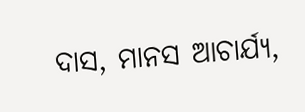ଦାସ, ମାନସ ଆଚାର୍ଯ୍ୟ,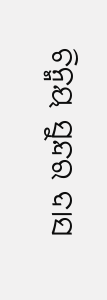ଚିନ୍ମୟ ସୁନ୍ଦର ଦାସ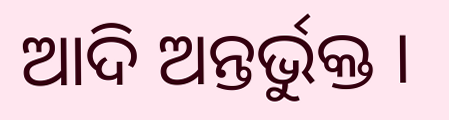ଆଦି ଅନ୍ତର୍ଭୁକ୍ତ ।